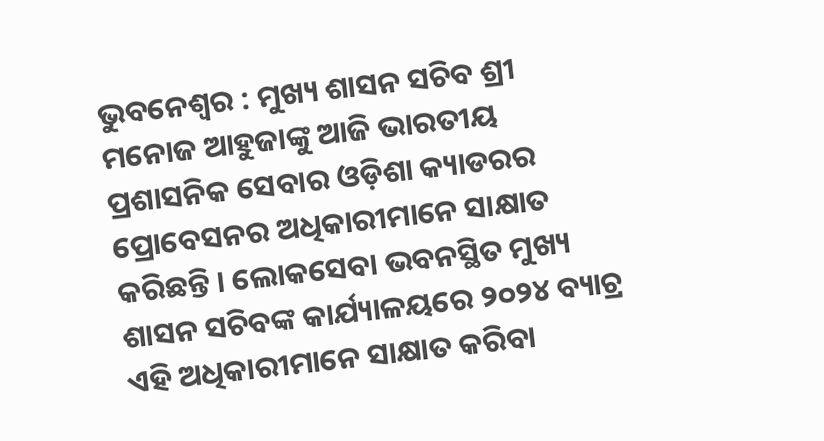ଭୁବନେଶ୍ୱର : ମୁଖ୍ୟ ଶାସନ ସଚିବ ଶ୍ରୀ ମନୋଜ ଆହୁଜାଙ୍କୁ ଆଜି ଭାରତୀୟ ପ୍ରଶାସନିକ ସେବାର ଓଡ଼ିଶା କ୍ୟାଡରର ପ୍ରୋବେସନର ଅଧିକାରୀମାନେ ସାକ୍ଷାତ କରିଛନ୍ତି । ଲୋକସେବା ଭବନସ୍ଥିତ ମୁଖ୍ୟ ଶାସନ ସଚିବଙ୍କ କାର୍ଯ୍ୟାଳୟରେ ୨୦୨୪ ବ୍ୟାଚ୍ର ଏହି ଅଧିକାରୀମାନେ ସାକ୍ଷାତ କରିବା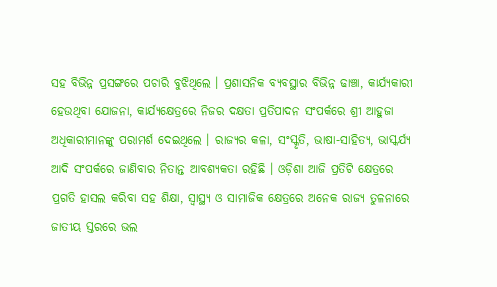ସହ ବିଭିନ୍ନ ପ୍ରସଙ୍ଗରେ ପଚାରି ବୁଝିଥିଲେ । ପ୍ରଶାସନିକ ବ୍ୟବସ୍ଥାର ବିଭିନ୍ନ ଢାଞ୍ଚା, କାର୍ଯ୍ୟକାରୀ ହେଉଥିବା ଯୋଜନା, କାର୍ଯ୍ୟକ୍ଷେତ୍ରରେ ନିଜର ଦକ୍ଷତା ପ୍ରତିପାଦନ ସଂପର୍କରେ ଶ୍ରୀ ଆହୁଜା ଅଧିକାରୀମାନଙ୍କୁ ପରାମର୍ଶ ଦେଇଥିଲେ । ରାଜ୍ୟର କଳା, ସଂସ୍କୃତି, ଭାଷା-ସାହିତ୍ୟ, ଭାସ୍କର୍ଯ୍ୟ ଆଦି ସଂପର୍କରେ ଜାଣିବାର ନିତାନ୍ତ ଆବଶ୍ୟକତା ରହିଛି । ଓଡ଼ିଶା ଆଜି ପ୍ରତିଟି କ୍ଷେତ୍ରରେ ପ୍ରଗତି ହାସଲ କରିବା ସହ ଶିକ୍ଷା, ସ୍ୱାସ୍ଥ୍ୟ ଓ ସାମାଜିକ କ୍ଷେତ୍ରରେ ଅନେକ ରାଜ୍ୟ ତୁଳନାରେ ଜାତୀୟ ସ୍ତରରେ ଭଲ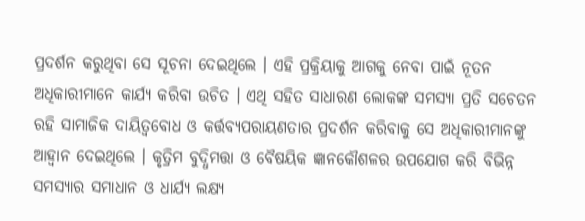ପ୍ରଦର୍ଶନ କରୁଥିବା ସେ ସୂଚନା ଦେଇଥିଲେ । ଏହି ପ୍ରକ୍ରିୟାକୁ ଆଗକୁ ନେବା ପାଇଁ ନୂତନ ଅଧିକାରୀମାନେ କାର୍ଯ୍ୟ କରିବା ଉଚିତ । ଏଥି ସହିତ ସାଧାରଣ ଲୋକଙ୍କ ସମସ୍ୟା ପ୍ରତି ସଚେତନ ରହି ସାମାଜିକ ଦାୟିତ୍ୱବୋଧ ଓ କର୍ତ୍ତବ୍ୟପରାୟଣତାର ପ୍ରଦର୍ଶନ କରିବାକୁ ସେ ଅଧିକାରୀମାନଙ୍କୁ ଆହ୍ୱାନ ଦେଇଥିଲେ । କୃତ୍ରିମ ବୁଦ୍ଧିମତ୍ତା ଓ ବୈଷୟିକ ଜ୍ଞାନକୌଶଳର ଉପଯୋଗ କରି ବିଭିନ୍ନ ସମସ୍ୟାର ସମାଧାନ ଓ ଧାର୍ଯ୍ୟ ଲକ୍ଷ୍ୟ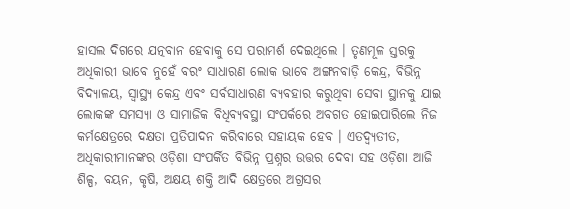ହାସଲ ଦିଗରେ ଯତ୍ନବାନ ହେବାକୁ ସେ ପରାମର୍ଶ ଦେଇଥିଲେ । ତୃଣମୂଳ ସ୍ତରକୁ ଅଧିକାରୀ ଭାବେ ନୁହେଁ ବରଂ ସାଧାରଣ ଲୋକ ଭାବେ ଅଙ୍ଗନବାଡ଼ି କେନ୍ଦ୍ର, ବିଭିନ୍ନ ବିଦ୍ୟାଳୟ, ସ୍ୱାସ୍ଥ୍ୟ କେନ୍ଦ୍ର ଏବଂ ସର୍ବସାଧାରଣ ବ୍ୟବହାର କରୁଥିବା ସେବା ସ୍ଥାନକୁ ଯାଇ ଲୋକଙ୍କ ସମସ୍ୟା ଓ ସାମାଜିକ ବିଧିବ୍ୟବସ୍ଥା ସଂପର୍କରେ ଅବଗତ ହୋଇପାରିଲେ ନିଜ କର୍ମକ୍ଷେତ୍ରରେ ଦକ୍ଷତା ପ୍ରତିପାଦନ କରିବାରେ ସହାୟକ ହେବ । ଏତଦ୍ବ୍ୟତୀତ, ଅଧିକାରୀମାନଙ୍କର ଓଡ଼ିଶା ସଂପର୍କିତ ବିଭିନ୍ନ ପ୍ରଶ୍ନର ଉତ୍ତର ଦେବା ସହ ଓଡ଼ିଶା ଆଜି ଶିଳ୍ପ, ବୟନ, କୃଷି, ଅକ୍ଷୟ ଶକ୍ତି ଆଦି କ୍ଷେତ୍ରରେ ଅଗ୍ରସର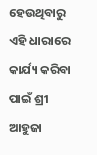ହେଉଥିବାରୁ ଏହି ଧାରାରେ କାର୍ଯ୍ୟ କରିବା ପାଇଁ ଶ୍ରୀ ଆହୁଜା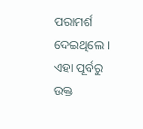ପରାମର୍ଶ ଦେଇଥିଲେ ।
ଏହା ପୂର୍ବରୁ ଉକ୍ତ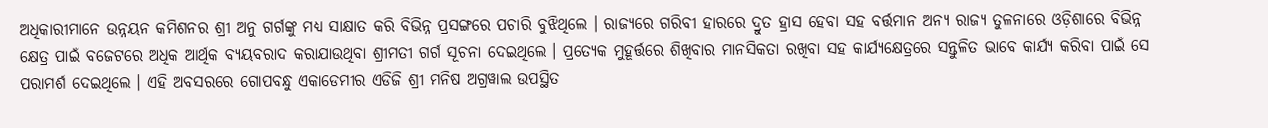ଅଧିକାରୀମାନେ ଉନ୍ନୟନ କମିଶନର ଶ୍ରୀ ଅନୁ ଗର୍ଗଙ୍କୁ ମଧ୍ୟ ସାକ୍ଷାତ କରି ବିଭିନ୍ନ ପ୍ରସଙ୍ଗରେ ପଚାରି ବୁଝିଥିଲେ । ରାଜ୍ୟରେ ଗରିବୀ ହାରରେ ଦ୍ରୁତ ହ୍ରାସ ହେବା ସହ ବର୍ତ୍ତମାନ ଅନ୍ୟ ରାଜ୍ୟ ତୁଳନାରେ ଓଡ଼ିଶାରେ ବିଭିନ୍ନ କ୍ଷେତ୍ର ପାଇଁ ବଜେଟରେ ଅଧିକ ଆର୍ଥିକ ବ୍ୟୟବରାଦ କରାଯାଉଥିବା ଶ୍ରୀମତୀ ଗର୍ଗ ସୂଚନା ଦେଇଥିଲେ । ପ୍ରତ୍ୟେକ ମୁହୂର୍ତ୍ତରେ ଶିଖିବାର ମାନସିକତା ରଖିବା ସହ କାର୍ଯ୍ୟକ୍ଷେତ୍ରରେ ସନ୍ତୁଳିତ ଭାବେ କାର୍ଯ୍ୟ କରିବା ପାଇଁ ସେ ପରାମର୍ଶ ଦେଇଥିଲେ । ଏହି ଅବସରରେ ଗୋପବନ୍ଧୁ ଏକାଡେମୀର ଏଡିଜି ଶ୍ରୀ ମନିଷ ଅଗ୍ରୱାଲ ଉପସ୍ଥିତ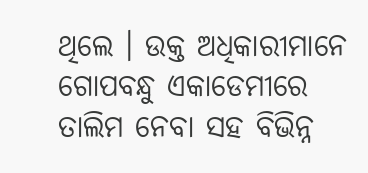ଥିଲେ । ଉକ୍ତ ଅଧିକାରୀମାନେ ଗୋପବନ୍ଧୁ ଏକାଡେମୀରେ ତାଲିମ ନେବା ସହ ବିଭିନ୍ନ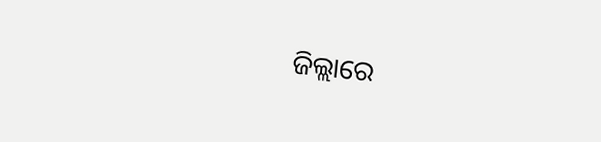ଜିଲ୍ଲାରେ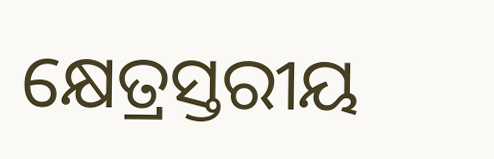କ୍ଷେତ୍ରସ୍ତରୀୟ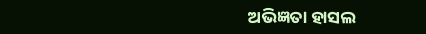ଅଭିଜ୍ଞତା ହାସଲ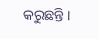କରୁଛନ୍ତି ।